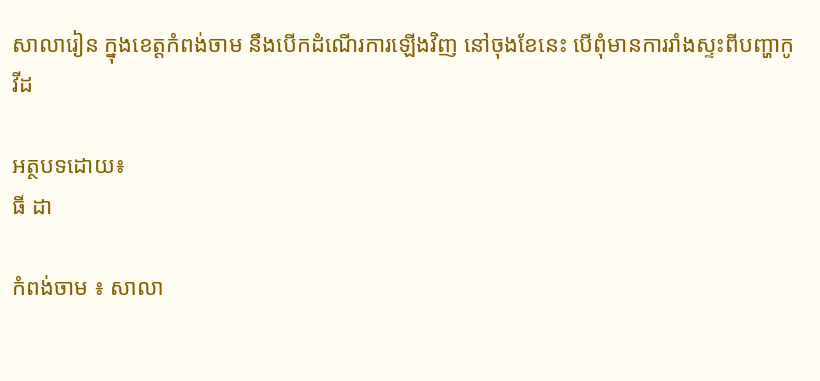សាលារៀន ក្នុងខេត្តកំពង់ចាម នឹងបើកដំណើរការឡើងវិញ នៅចុងខែនេះ បើពុំមានការរាំងស្ទះពីបញ្ហាកូវីដ

អត្ថបទដោយ៖
ធី ដា

កំពង់ចាម ៖ សាលា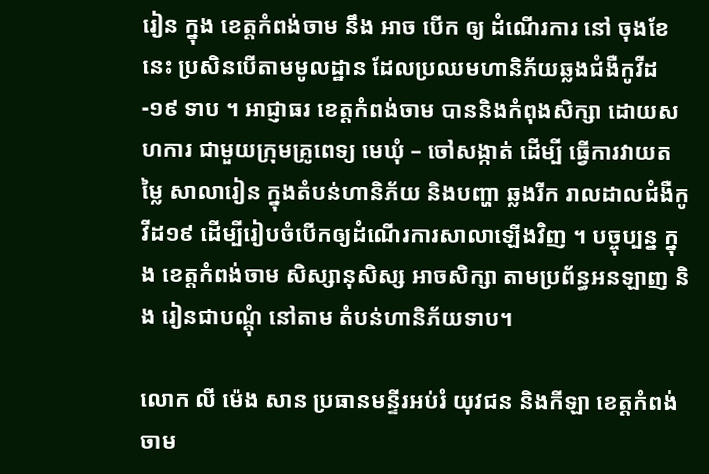រៀន ក្នុង ខេត្តកំពង់ចាម នឹង អាច បើក ឲ្យ ដំណើរការ នៅ ចុងខែ នេះ ប្រសិនបើតាមមូលដ្ឋាន ដែលប្រឈមហានិភ័យឆ្លងជំងឺកូវីដ -១៩ ទាប ។ អាជ្ញាធរ ខេត្តកំពង់ចាម បាននិងកំពុងសិក្សា ដោយសហការ ជាមួយក្រុមគ្រូពេទ្យ មេឃុំ – ចៅសង្កាត់ ដើម្បី ធ្វើការវាយតម្លៃ សាលារៀន ក្នុងតំបន់ហានិភ័យ និងបញ្ហា ឆ្លងរីក រាលដាលជំងឺកូវីដ១៩ ដើម្បីរៀបចំបើកឲ្យដំណើរការសាលាឡើងវិញ ។ បច្ចុប្បន្ន ក្នុង ខេត្តកំពង់ចាម សិស្សានុសិស្ស អាចសិក្សា តាមប្រព័ន្ធអនឡាញ និង រៀនជាបណ្តុំ នៅតាម តំបន់ហានិភ័យទាប។

លោក លី ម៉េង សាន ប្រធានមន្ទីរអប់រំ យុវជន និងកីឡា ខេត្តកំពង់ចាម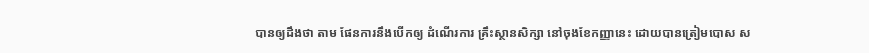បានឲ្យដឹងថា តាម ផែនការនឹងបើកឲ្យ ដំណើរការ គ្រឹះស្ថានសិក្សា នៅចុងខែកញ្ញានេះ ដោយបានត្រៀមបោស ស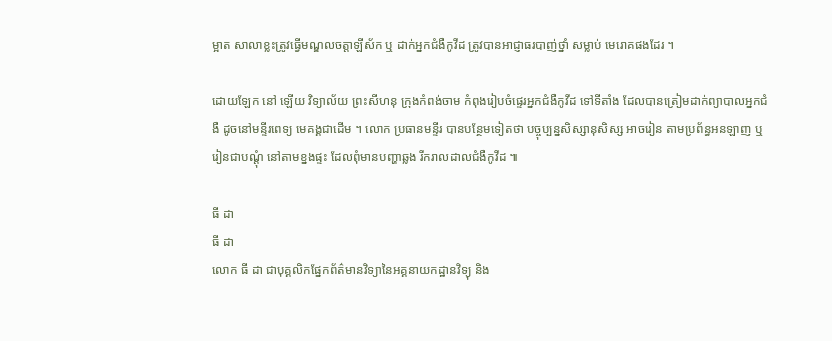ម្អាត សាលាខ្លះត្រូវធ្វើមណ្ឌលចត្តាឡីស័ក ឬ ដាក់អ្នកជំងឺកូវីដ ត្រូវបានអាជ្ញាធរបាញ់ថ្នាំ សម្លាប់ មេរោគផងដែរ ។

ដោយឡែក នៅ ឡើយ វិទ្យាល័យ ព្រះសីហនុ ក្រុងកំពង់ចាម កំពុងរៀបចំផ្ទេរអ្នកជំងឺកូវីដ ទៅទីតាំង ដែលបានត្រៀមដាក់ព្យាបាលអ្នកជំងឺ ដូចនៅមន្ទីរពេទ្យ មេគង្គជាដើម ។ លោក ប្រធានមន្ទីរ បានបន្ថែមទៀតថា បច្ចុប្បន្នសិស្សានុសិស្ស អាចរៀន តាមប្រព័ន្ធអនឡាញ ឬ រៀនជាបណ្តុំ នៅតាមខ្នងផ្ទះ ដែលពុំមានបញ្ហាឆ្លង រីករាលដាលជំងឺកូវីដ ៕

ធី ដា
ធី ដា
លោក ធី ដា ជាបុគ្គលិកផ្នែកព័ត៌មានវិទ្យានៃអគ្គនាយកដ្ឋានវិទ្យុ និង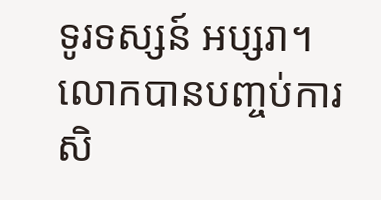ទូរទស្សន៍ អប្សរា។ លោកបានបញ្ចប់ការសិ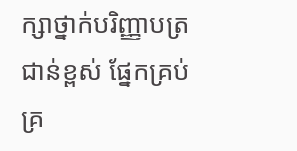ក្សាថ្នាក់បរិញ្ញាបត្រជាន់ខ្ពស់ ផ្នែកគ្រប់គ្រ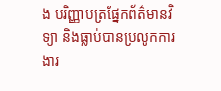ង បរិញ្ញាបត្រផ្នែកព័ត៌មានវិទ្យា និងធ្លាប់បានប្រលូកការងារ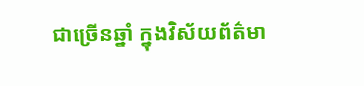ជាច្រើនឆ្នាំ ក្នុងវិស័យព័ត៌មា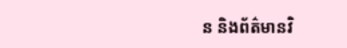ន និងព័ត៌មានវិ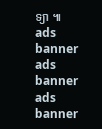ទ្យា ៕
ads banner
ads banner
ads banner